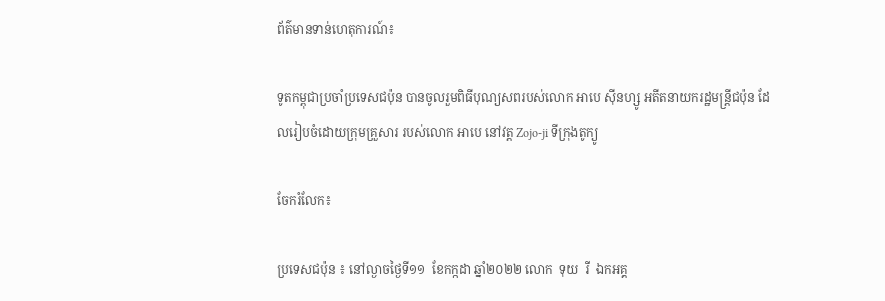ព័ត៌មានទាន់ហេតុការណ៍៖

ទូតកម្ពុជាប្រចាំប្រទេសជប៉ុន បានចូលរួមពិធីបុណ្យសពរបស់លោក អាបេ ស៊ីនហ្សូ អតីតនាយករដ្ឋមន្ត្រីជប៉ុន ដែលរៀបចំដោយក្រុមគ្រួសារ របស់លោក អាបេ នៅវត្ត Zojo-ji ទីក្រុងតូក្យូ

ចែករំលែក៖

ប្រទេសជប៉ុន ៖ នៅល្ងាចថ្ងៃទី១១  ខែកក្កដា ឆ្នាំ២០២២ លោក  ទុយ  រី  ឯកអគ្គ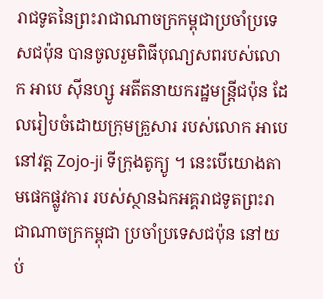រាជទូតនៃព្រះរាជាណាចក្រកម្ពុជាប្រចាំប្រទេសជប៉ុន បានចូលរួមពិធីបុណ្យសពរបស់លោក អាបេ ស៊ីនហ្សូ អតីតនាយករដ្ឋមន្ត្រីជប៉ុន ដែលរៀបចំដោយក្រុមគ្រួសារ របស់លោក អាបេ នៅវត្ត Zojo-ji ទីក្រុងតូក្យូ ។ នេះបើយោងតាមផេកផ្លូវការ របស់ស្ថានឯកអគ្គរាជទូតព្រះរាជាណាចក្រកម្ពុជា ប្រចាំប្រទេសជប៉ុន នៅយប់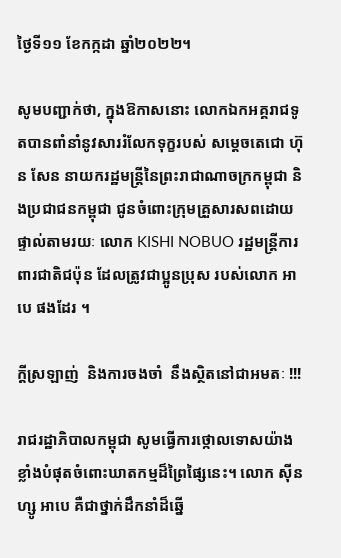ថ្ងៃទី១១ ខែកក្កដា ឆ្នាំ២០២២។

សូមបញ្ជាក់ថា, ក្នុងឱកាសនោះ លោកឯកអគ្គរាជទូតបានពាំនាំនូវសាររំលែកទុក្ខរបស់ សម្តេចតេជោ ហ៊ុន សែន នាយករដ្ឋមន្ត្រីនៃព្រះរាជាណាចក្រកម្ពុជា និងប្រជាជនកម្ពុជា ជូនចំពោះក្រុមគ្រួសារសពដោយផ្ទាល់តាមរយៈ លោក KISHI NOBUO រដ្ឋមន្រ្តីការពារជាតិជប៉ុន ដែលត្រូវជាប្អូនប្រុស របស់លោក អាបេ ផងដែរ ។

ក្តីស្រឡាញ់  និងការចងចាំ  នឹងស្ថិតនៅជាអមតៈ !!!

រាជរដ្ឋាភិបាលកម្ពុជា សូមធ្វើការថ្កោលទោសយ៉ាងខ្លាំងបំផុតចំពោះឃាតកម្មដ៏ព្រៃផ្សៃនេះ។ លោក ស៊ីនហ្សូ អាបេ គឺជាថ្នាក់ដឹកនាំដ៏ឆ្នើ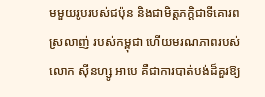មមួយរូបរបស់ជប៉ុន និងជាមិត្តភក្ដិជាទីគោរពស្រលាញ់ របស់កម្ពុជា ហើយមរណភាពរបស់ លោក ស៊ីនហ្សូ អាបេ គឺជាការបាត់បង់ដ៏គួរឱ្យ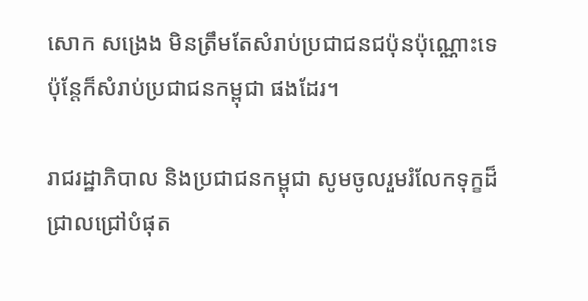សោក សង្រេង មិនត្រឹមតែសំរាប់ប្រជាជនជប៉ុនប៉ុណ្ណោះទេ ប៉ុន្តែក៏សំរាប់ប្រជាជនកម្ពុជា ផងដែរ។

រាជរដ្ឋាភិបាល និងប្រជាជនកម្ពុជា សូមចូលរួមរំលែកទុក្ខដ៏ជ្រាលជ្រៅបំផុត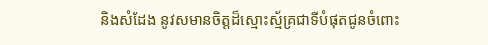និងសំដែង នូវសមានចិត្តដ៏ស្មោះស្ម័គ្រជាទីបំផុតជូនចំពោះ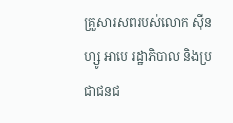គ្រួសារសពរបស់លោក ស៊ីនហ្សូ អាបេ រដ្ឋាភិបាល និងប្រជាជនជ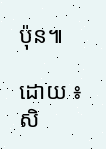ប៉ុន៕

ដោយ ៖ សិ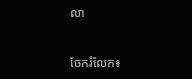លា


ចែករំលែក៖